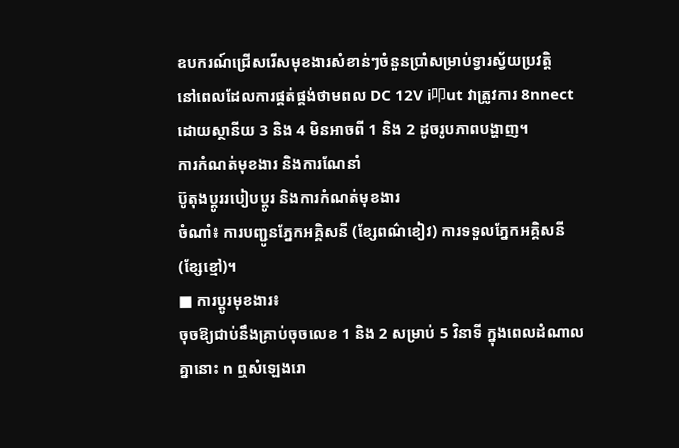ឧបករណ៍ជ្រើសរើសមុខងារសំខាន់ៗចំនួនប្រាំសម្រាប់ទ្វារស្វ័យប្រវត្តិ
នៅពេលដែលការផ្គត់ផ្គង់ថាមពល DC 12V i叩ut វាត្រូវការ 8nnect ដោយស្ថានីយ 3 និង 4 មិនអាចពី 1 និង 2 ដូចរូបភាពបង្ហាញ។
ការកំណត់មុខងារ និងការណែនាំ
ប៊ូតុងប្តូររបៀបប្តូរ និងការកំណត់មុខងារ
ចំណាំ៖ ការបញ្ជូនភ្នែកអគ្គិសនី (ខ្សែពណ៌ខៀវ) ការទទួលភ្នែកអគ្គិសនី (ខ្សែខ្មៅ)។
■ ការប្តូរមុខងារ៖
ចុចឱ្យជាប់នឹងគ្រាប់ចុចលេខ 1 និង 2 សម្រាប់ 5 វិនាទី ក្នុងពេលដំណាលគ្នានោះ n ឮសំឡេងរោ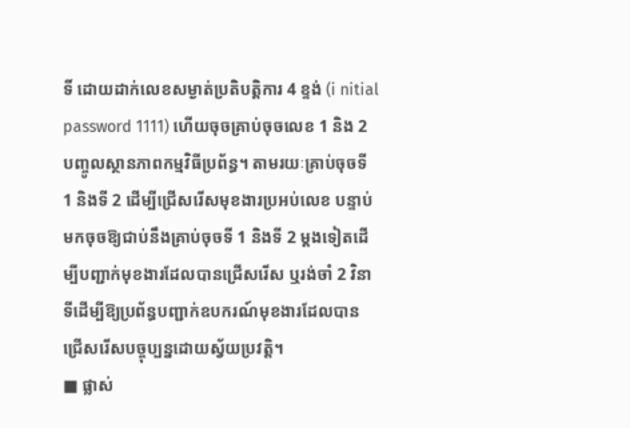ទិ៍ ដោយដាក់លេខសម្ងាត់ប្រតិបត្តិការ 4 ខ្ទង់ (i nitial password 1111) ហើយចុចគ្រាប់ចុចលេខ 1 និង 2 បញ្ចូលស្ថានភាពកម្មវិធីប្រព័ន្ធ។ តាមរយៈគ្រាប់ចុចទី 1 និងទី 2 ដើម្បីជ្រើសរើសមុខងារប្រអប់លេខ បន្ទាប់មកចុចឱ្យជាប់នឹងគ្រាប់ចុចទី 1 និងទី 2 ម្តងទៀតដើម្បីបញ្ជាក់មុខងារដែលបានជ្រើសរើស ឬរង់ចាំ 2 វិនាទីដើម្បីឱ្យប្រព័ន្ធបញ្ជាក់ឧបករណ៍មុខងារដែលបានជ្រើសរើសបច្ចុប្បន្នដោយស្វ័យប្រវត្តិ។
■ ផ្លាស់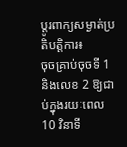ប្តូរពាក្យសម្ងាត់ប្រតិបត្តិការ៖
ចុចគ្រាប់ចុចទី 1 និងលេខ 2 ឱ្យជាប់ក្នុងរយៈពេល 10 វិនាទី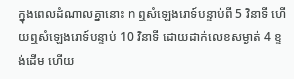ក្នុងពេលដំណាលគ្នានោះ n ឮសំឡេងរោទ៍បន្ទាប់ពី 5 វិនាទី ហើយឮសំឡេងរោទ៍បន្ទាប់ 10 វិនាទី ដោយដាក់លេខសម្ងាត់ 4 ខ្ទង់ដើម ហើយ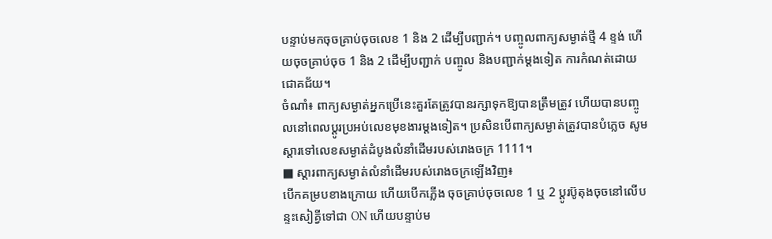បន្ទាប់មកចុចគ្រាប់ចុចលេខ 1 និង 2 ដើម្បីបញ្ជាក់។ បញ្ចូលពាក្យសម្ងាត់ថ្មី 4 ខ្ទង់ ហើយចុចគ្រាប់ចុច 1 និង 2 ដើម្បីបញ្ជាក់ បញ្ចូល និងបញ្ជាក់ម្តងទៀត ការកំណត់ដោយជោគជ័យ។
ចំណាំ៖ ពាក្យសម្ងាត់អ្នកប្រើនេះគួរតែត្រូវបានរក្សាទុកឱ្យបានត្រឹមត្រូវ ហើយបានបញ្ចូលនៅពេលប្ដូរប្រអប់លេខមុខងារម្ដងទៀត។ ប្រសិនបើពាក្យសម្ងាត់ត្រូវបានបំភ្លេច សូមស្ដារទៅលេខសម្ងាត់ដំបូងលំនាំដើមរបស់រោងចក្រ 1111។
■ ស្ដារពាក្យសម្ងាត់លំនាំដើមរបស់រោងចក្រឡើងវិញ៖
បើកគម្របខាងក្រោយ ហើយបើកភ្លើង ចុចគ្រាប់ចុចលេខ 1 ឬ 2 ប្តូរប៊ូតុងចុចនៅលើបន្ទះសៀគ្វីទៅជា ON ហើយបន្ទាប់ម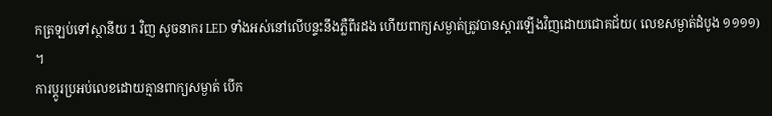កត្រឡប់ទៅស្ថានីយ 1 វិញ សូចនាករ LED ទាំងអស់នៅលើបន្ទះនឹងភ្លឺពីរដង ហើយពាក្យសម្ងាត់ត្រូវបានស្ដារឡើងវិញដោយជោគជ័យ( លេខសម្ងាត់ដំបូង ១១១១) ។
ការប្តូរប្រអប់លេខដោយគ្មានពាក្យសម្ងាត់ បើក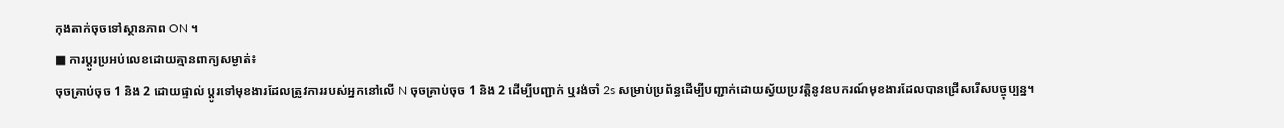កុងតាក់ចុចទៅស្ថានភាព ON ។
■ ការប្តូរប្រអប់លេខដោយគ្មានពាក្យសម្ងាត់៖
ចុចគ្រាប់ចុច 1 និង 2 ដោយផ្ទាល់ ប្តូរទៅមុខងារដែលត្រូវការរបស់អ្នកនៅលើ N ចុចគ្រាប់ចុច 1 និង 2 ដើម្បីបញ្ជាក់ ឬរង់ចាំ 2s សម្រាប់ប្រព័ន្ធដើម្បីបញ្ជាក់ដោយស្វ័យប្រវត្តិនូវឧបករណ៍មុខងារដែលបានជ្រើសរើសបច្ចុប្បន្ន។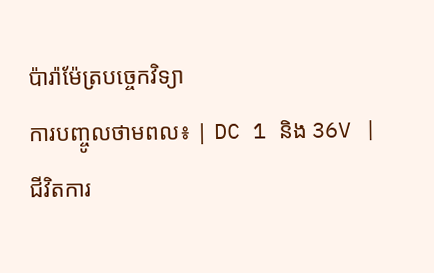ប៉ារ៉ាម៉ែត្របច្ចេកវិទ្យា
ការបញ្ចូលថាមពល៖ | DC 1 និង 36V |
ជីវិតការ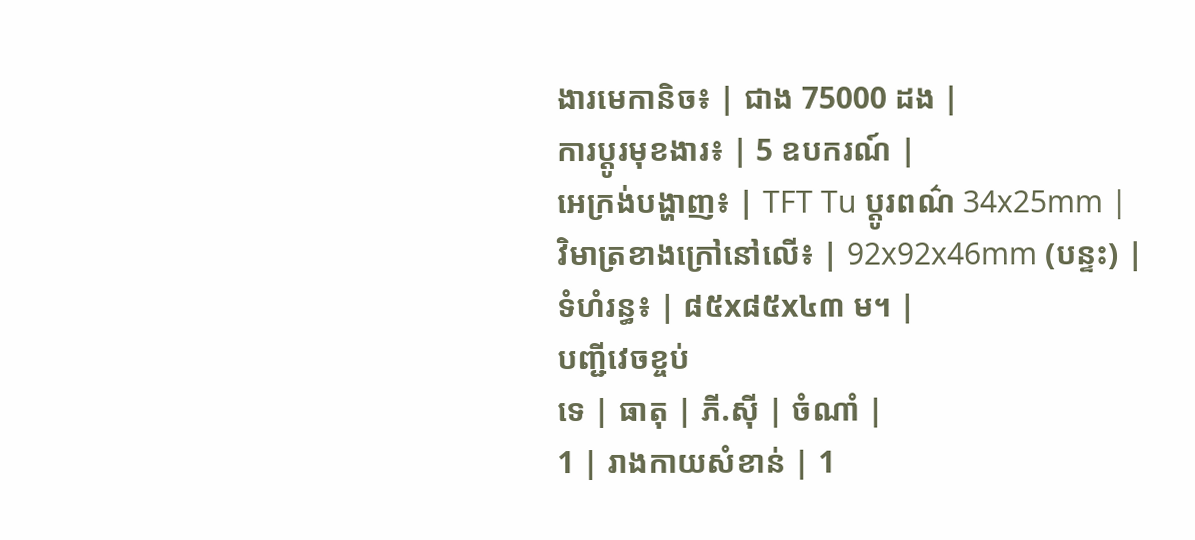ងារមេកានិច៖ | ជាង 75000 ដង |
ការប្តូរមុខងារ៖ | 5 ឧបករណ៍ |
អេក្រង់បង្ហាញ៖ | TFT Tu ប្តូរពណ៌ 34x25mm |
វិមាត្រខាងក្រៅនៅលើ៖ | 92x92x46mm (បន្ទះ) |
ទំហំរន្ធ៖ | ៨៥x៨៥x៤៣ ម។ |
បញ្ជីវេចខ្ចប់
ទេ | ធាតុ | ភី.ស៊ី | ចំណាំ |
1 | រាងកាយសំខាន់ | 1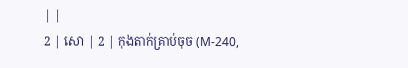| |
2 | សោ | 2 | កុងតាក់គ្រាប់ចុច (M-240,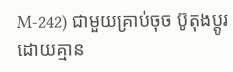M-242) ជាមួយគ្រាប់ចុច ប៊ូតុងប្តូរដោយគ្មាន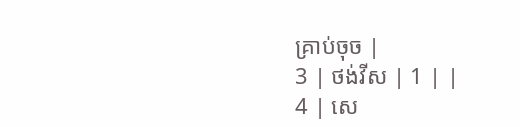គ្រាប់ចុច |
3 | ថង់វីស | 1 | |
4 | សេ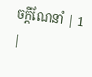ចក្តីណែនាំ | 1 |